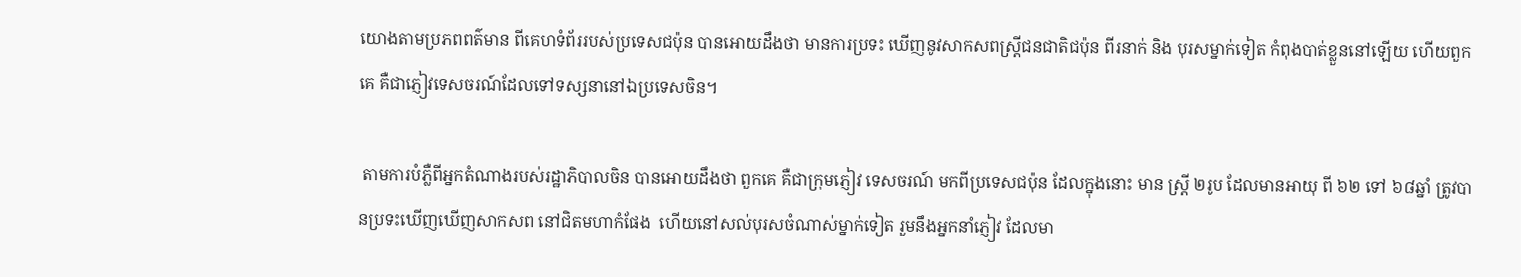យោងតាមប្រភពពត៌មាន ពីគេហទំព័ររបស់ប្រទេសជប៉ុន បានអោយដឹងថា មានការប្រទះ ឃើញនូវសាកសពស្រ្តីជនជាតិជប៉ុន ពីរនាក់ និង បុរសម្នាក់ទៀត កំពុងបាត់ខ្លួននៅឡើយ ហើយពួកគេ គឺជាភ្ញៀវទេសចរណ៍ដែលទៅទស្សនានៅឯប្រទេសចិន។

 តាមការបំភ្លឺពីអ្នកតំណាងរបស់រដ្ឋាភិបាលចិន បានអោយដឹងថា ពួកគេ គឺជាក្រុមភ្ញៀវ ទេសចរណ៍ មកពីប្រទេសជប៉ុន ដែលក្នុងនោះ មាន ស្រ្តី ២រូប ដែលមានអាយុ ពី ៦២ ទៅ ៦៨ឆ្នាំ ត្រូវបានប្រទះឃើញឃើញសាកសព នៅជិតមហាកំផែង  ហើយនៅសល់បុរសចំណាស់ម្នាក់ទៀត រួមនឹងអ្នកនាំភ្ញៀវ ដែលមា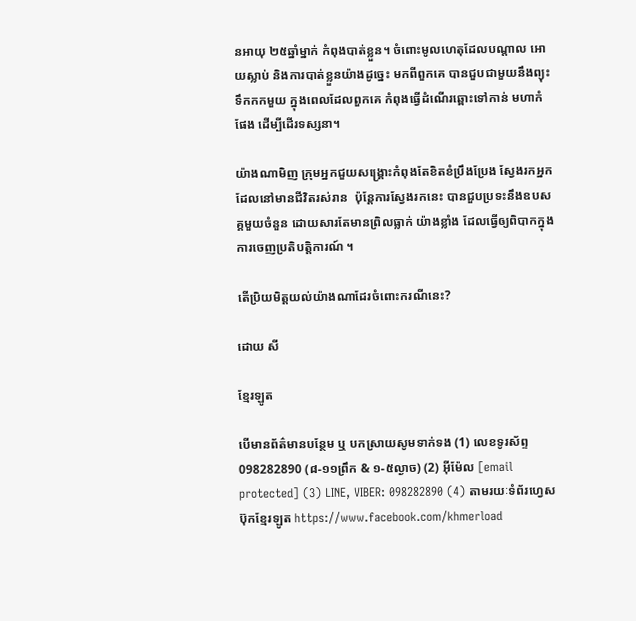នអាយុ ២៥ឆ្នាំម្នាក់ កំពុងបាត់ខ្លួន។ ចំពោះមូលហេតុដែលបណ្តាល អោយស្លាប់ និងការបាត់ខ្លួនយ៉ាងដូច្នេះ មកពីពួកគេ បានជួបជាមួយនឹងព្យុះទឹកកកមួយ ក្នុងពេលដែលពួកគេ កំពុងធ្វើដំណើរឆ្ពោះទៅកាន់ មហាកំផែង ដើម្បីដើរទស្សនា។

យ៉ាងណាមិញ ក្រុមអ្នកជួយសង្គ្រោះកំពុងតែខិតខំប្រឹងប្រែង ស្វែងរកអ្នកដែលនៅមានជីវិតរស់រាន  ប៉ុន្ដែការស្វែងរកនេះ បានជួបប្រទះនឹងឧបសគ្គមួយចំនួន ដោយសារតែមានព្រិលធ្លាក់ យ៉ាងខ្លាំង ដែលធ្វើឲ្យពិបាកក្នុងការចេញប្រតិបត្ដិការណ៍ ។

តើប្រិយមិត្តយល់យ៉ាងណាដែរចំពោះករណីនេះ?

ដោយ សី

ខ្មែរឡូត

បើមានព័ត៌មានបន្ថែម ឬ បកស្រាយសូមទាក់ទង (1) លេខទូរស័ព្ទ 098282890 (៨-១១ព្រឹក & ១-៥ល្ងាច) (2) អ៊ីម៉ែល [email protected] (3) LINE, VIBER: 098282890 (4) តាមរយៈទំព័រហ្វេសប៊ុកខ្មែរឡូត https://www.facebook.com/khmerload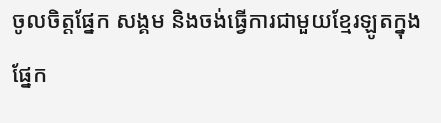ចូលចិត្តផ្នែក សង្គម និងចង់ធ្វើការជាមួយខ្មែរឡូតក្នុងផ្នែក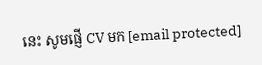នេះ សូមផ្ញើ CV មក [email protected]